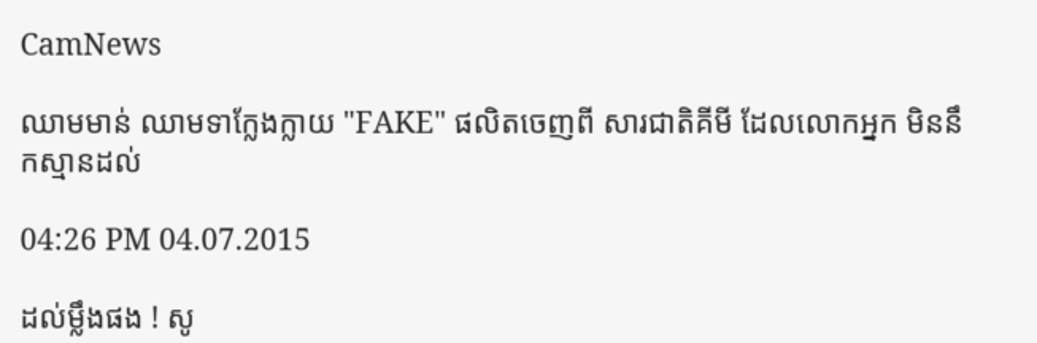CamNews

ឈាមមាន់ ឈាមទាក្លែងក្លាយ "FAKE" ផលិតចេញពី សារជាតិគីមី ដែលលោកអ្នក មិននឹកស្មានដល់

04:26 PM 04.07.2015

ដល់ម្លឹងផង ! សូ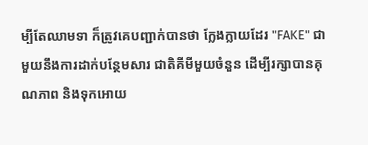ម្បីតែឈាមទា ក៏ត្រូវគេបញ្ជាក់បានថា ក្លែងក្លាយដែរ "FAKE" ជាមួយនឹងការដាក់បន្ថែមសារ ជាតិគីមីមួយចំនួន ដើម្បីរក្សាបានគុណភាព និងទុកអោយ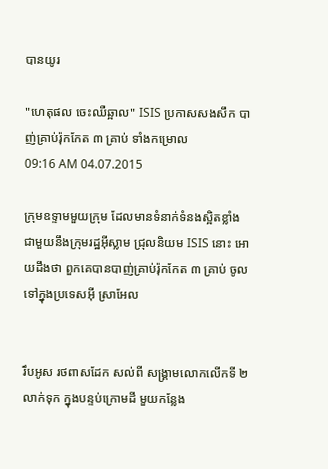បានយូរ

"ហេតុផល ចេះឈឺឆ្អាល" ISIS ប្រកាសសងសឹក បាញ់គ្រាប់រ៉ុកកែត ៣ គ្រាប់ ទាំងកម្រោល
09:16 AM 04.07.2015

ក្រុមឧទ្ទាមមួយក្រុម ដែលមានទំនាក់ទំនងស្អិតខ្លាំងជាមួយនឹងក្រុមរដ្ឋអ៊ីស្លាម ជ្រុលនិយម ISIS នោះ អោយដឹងថា ពួកគេបានបាញ់គ្រាប់រ៉ុកកែត ៣ គ្រាប់ ចូលទៅក្នុងប្រទេសអ៊ី ស្រាអែល


រឹបអូស រថពាសដែក សល់ពី សង្គ្រាមលោកលើកទី ២ លាក់ទុក ក្នុងបន្ទប់ក្រោមដី មួយកន្លែង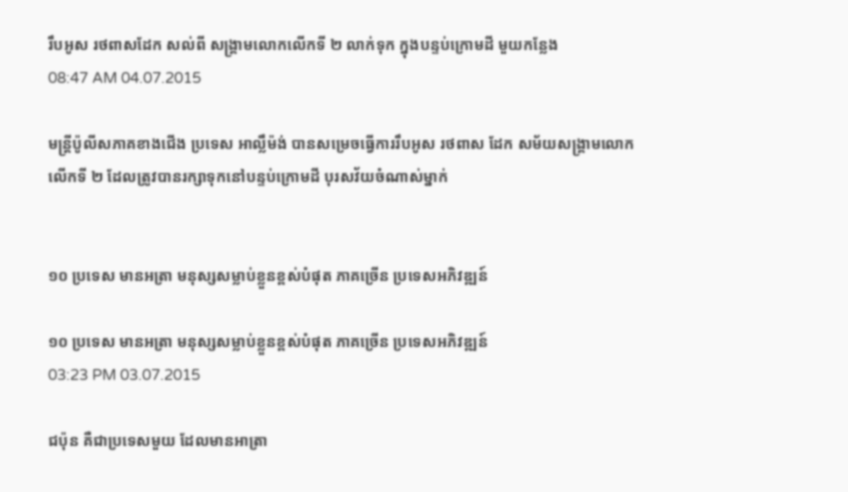រឹបអូស រថពាសដែក សល់ពី សង្គ្រាមលោកលើកទី ២ លាក់ទុក ក្នុងបន្ទប់ក្រោមដី មួយកន្លែង
08:47 AM 04.07.2015

មន្រ្តីប៉ូលីសភាគខាងជើង ប្រទេស អាល្លឹម៉ង់ បានសម្រេចធ្វើការរឹបអូស រថពាស ដែក សម័យសង្គ្រាមលោកលើកទី ២ ដែលត្រូវបានរក្សាទុកនៅបន្ទប់ក្រោមដី បុរសវ័យចំណាស់ម្នាក់


១០ ប្រទេស មានអត្រា មនុស្សសម្លាប់ខ្លួនខ្ពស់បំផុត ភាគច្រើន ប្រទេសអភិវឌ្ឍន៍

១០ ប្រទេស មានអត្រា មនុស្សសម្លាប់ខ្លួនខ្ពស់បំផុត ភាគច្រើន ប្រទេសអភិវឌ្ឍន៍
03:23 PM 03.07.2015

ជប៉ុន គឺជាប្រទេសមួយ ដែលមានអាត្រា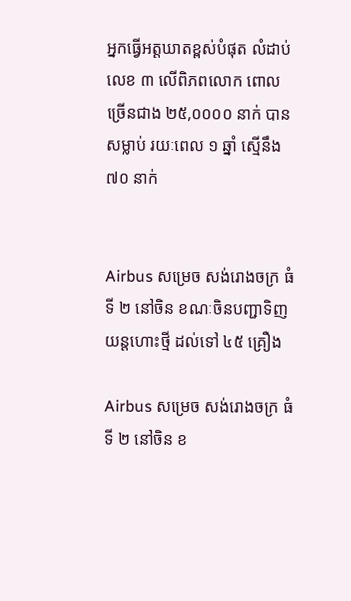អ្នកធ្វើអត្តឃាតខ្ពស់បំផុត លំដាប់លេខ ៣ លើពិភពលោក ពោល ច្រើនជាង ២៥,០០០០ នាក់ បានសម្លាប់ រយៈពេល ១ ឆ្នាំ ស្មើនឹង ៧០ នាក់


Airbus សម្រេច សង់រោងចក្រ ធំទី ២ នៅចិន ខណៈចិនបញ្ជាទិញ យន្តហោះថ្មី ដល់ទៅ ៤៥ គ្រឿង

Airbus សម្រេច សង់រោងចក្រ ធំទី ២ នៅចិន ខ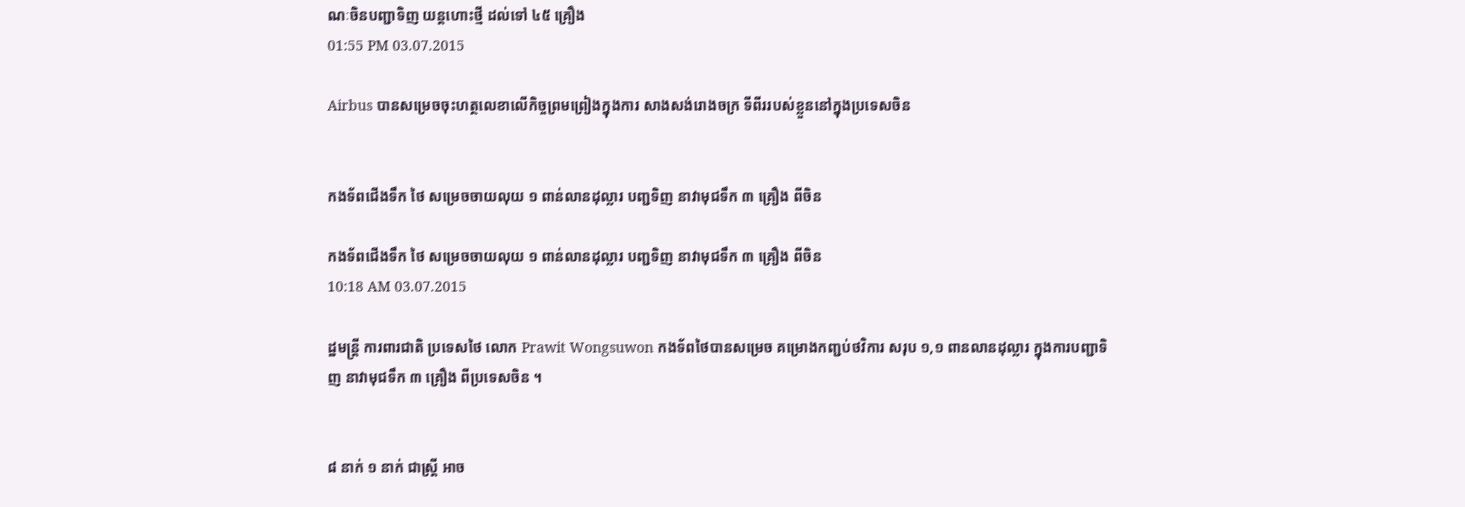ណៈចិនបញ្ជាទិញ យន្តហោះថ្មី ដល់ទៅ ៤៥ គ្រឿង
01:55 PM 03.07.2015

Airbus បានសម្រេចចុះហត្ថលេខាលើកិច្ចព្រមព្រៀងក្នុងការ សាងសង់រោងចក្រ ទីពីររបស់ខ្លួននៅក្នុងប្រទេសចិន


កងទ័ពជើងទឹក ថៃ សម្រេចចាយលុយ ១ ពាន់លានដុល្លារ បញ្ជទិញ នាវាមុជទឹក ៣ គ្រឿង ពីចិន

កងទ័ពជើងទឹក ថៃ សម្រេចចាយលុយ ១ ពាន់លានដុល្លារ បញ្ជទិញ នាវាមុជទឹក ៣ គ្រឿង ពីចិន
10:18 AM 03.07.2015

ដ្ឋមន្រ្តី ការពារជាតិ ប្រទេសថៃ លោក Prawit Wongsuwon កងទ័ពថៃបានសម្រេច គម្រោងកញ្ជប់ថវិការ សរុប ១,១ ពានលានដុល្លារ ក្នុងការបញ្ជាទិញ នាវាមុជទឹក ៣ គ្រឿង ពីប្រទេសចិន ។


៨ នាក់ ១ នាក់ ជាស្រ្តី អាច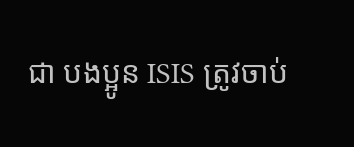ជា បងប្អូន ISIS ត្រូវចាប់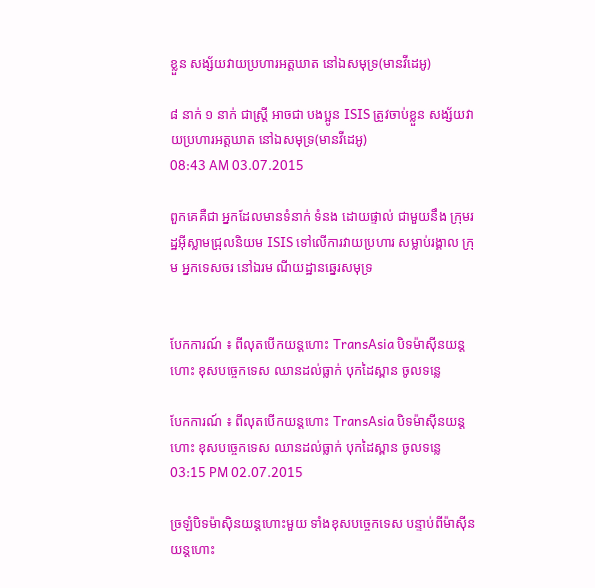ខ្លួន សង្ស័យវាយប្រហារអត្តឃាត នៅឯសមុទ្រ(មានវីដេអូ)

៨ នាក់ ១ នាក់ ជាស្រ្តី អាចជា បងប្អូន ISIS ត្រូវចាប់ខ្លួន សង្ស័យវាយប្រហារអត្តឃាត នៅឯសមុទ្រ(មានវីដេអូ)
08:43 AM 03.07.2015

ពួកគេគឺជា អ្នកដែលមានទំនាក់ ទំនង ដោយផ្ទាល់ ជាមួយនឹង ក្រុមរដ្ឋអ៊ីស្លាមជ្រុលនិយម ISIS ទៅលើការវាយប្រហារ សម្លាប់រង្គាល ក្រុម អ្នកទេសចរ នៅឯរម ណីយដ្ឋានឆ្នេរសមុទ្រ


បែកការណ៍ ៖ ពីលុតបើកយន្តហោះ TransAsia បិទម៉ាស៊ីនយន្តហោះ ខុសបច្ចេកទេស ឈានដល់ធ្លាក់ បុកដៃស្ពាន ចូលទន្លេ

បែកការណ៍ ៖ ពីលុតបើកយន្តហោះ TransAsia បិទម៉ាស៊ីនយន្តហោះ ខុសបច្ចេកទេស ឈានដល់ធ្លាក់ បុកដៃស្ពាន ចូលទន្លេ
03:15 PM 02.07.2015

ច្រឡំបិទម៉ាស៊ិនយន្តហោះមួយ ទាំងខុសបច្ចេកទេស បន្ទាប់ពីម៉ាស៊ីនយន្តហោះ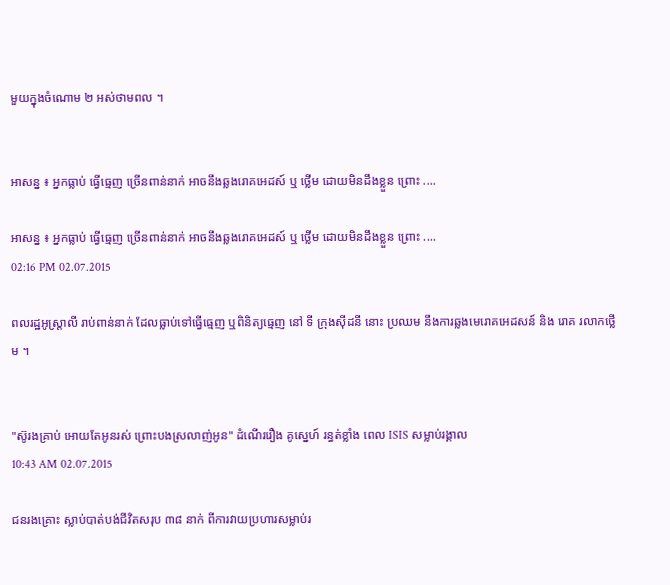មួយក្នុងចំណោម ២ អស់ថាមពល ។


អាសន្ន ៖ អ្នកធ្លាប់ ធ្វើធ្មេញ ច្រើនពាន់នាក់ អាចនឹងឆ្លងរោគអេដស៍ ឬ ថ្លើម ដោយមិនដឹងខ្លួន ព្រោះ ....

អាសន្ន ៖ អ្នកធ្លាប់ ធ្វើធ្មេញ ច្រើនពាន់នាក់ អាចនឹងឆ្លងរោគអេដស៍ ឬ ថ្លើម ដោយមិនដឹងខ្លួន ព្រោះ ....
02:16 PM 02.07.2015

ពលរដ្ឋអូស្រ្តាលី រាប់ពាន់នាក់ ដែលធ្លាប់ទៅធ្វើធ្មេញ ឬពិនិត្យធ្មេញ នៅ ទី ក្រុងស៊ីដនី នោះ ប្រឈម នឹងការឆ្លងមេរោគអេដសន៍ និង រោគ រលាកថ្លើម ។


"ស៊ូរងគ្រាប់ អោយតែអូនរស់ ព្រោះបងស្រលាញ់អូន" ដំណើររឿង គូស្នេហ៍ រន្ធត់ខ្លាំង ពេល ISIS សម្លាប់រង្គាល
10:43 AM 02.07.2015

ជនរងគ្រោះ ស្លាប់បាត់បង់ជីវិតសរុប ៣៨ នាក់ ពីការវាយប្រហារសម្លាប់រ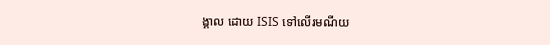ង្គាល ដោយ ISIS ទៅលើរមណីយ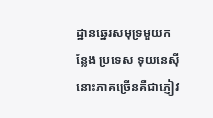ដ្ឋានឆ្នេរសមុទ្រមួយកន្លែង ប្រទេស ទុយនេស៊ីនោះភាគច្រើនគឺជាភ្ញៀវ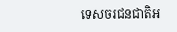ទេសចរជនជាតិអ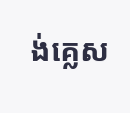ង់គ្លេស